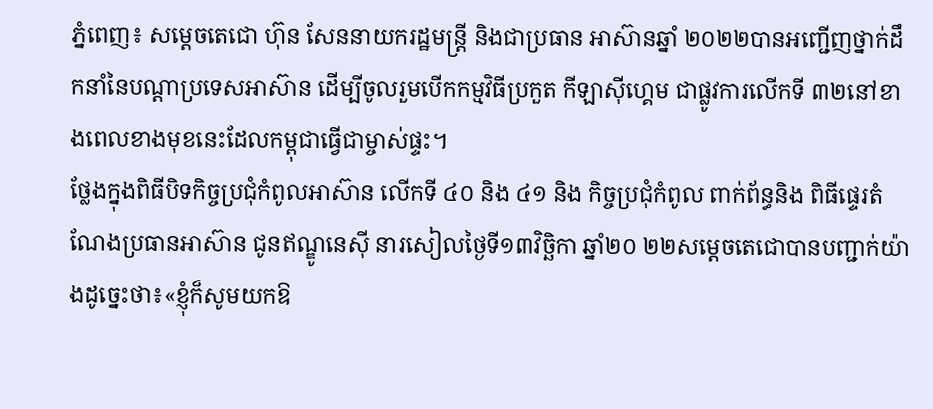ភ្នំពេញ៖ សម្តេចតេជោ ហ៊ុន សែននាយករដ្ឋមន្ត្រី និងជាប្រធាន អាស៊ានឆ្នាំ ២០២២បានអញ្ជេីញថ្នាក់ដឹកនាំនៃបណ្តាប្រទេសអាស៊ាន ដើម្បីចូលរួមបើកកម្មវិធីប្រកួត កីឡាស៊ីហ្គេម ជាផ្លូវការលើកទី ៣២នៅខាងពេលខាងមុខនេះដែលកម្ពុជាធ្វេីជាម្ចាស់ផ្ទះ។
ថ្លែងក្នុងពិធីបិទកិច្ចប្រជុំកំពូលអាស៊ាន លើកទី ៤០ និង ៤១ និង កិច្ចប្រជុំកំពូល ពាក់ព័ន្ធនិង ពិធីផ្ទេរតំណែងប្រធានអាស៊ាន ជូនឥណ្ឌូនេស៊ី នារសៀលថ្ងៃទី១៣វិច្ឆិកា ឆ្នាំ២០ ២២សម្តេចតេជោបានបញ្ជាក់យ៉ាងដូច្នេះថា៖«ខ្ញុំក៏សូមយកឱ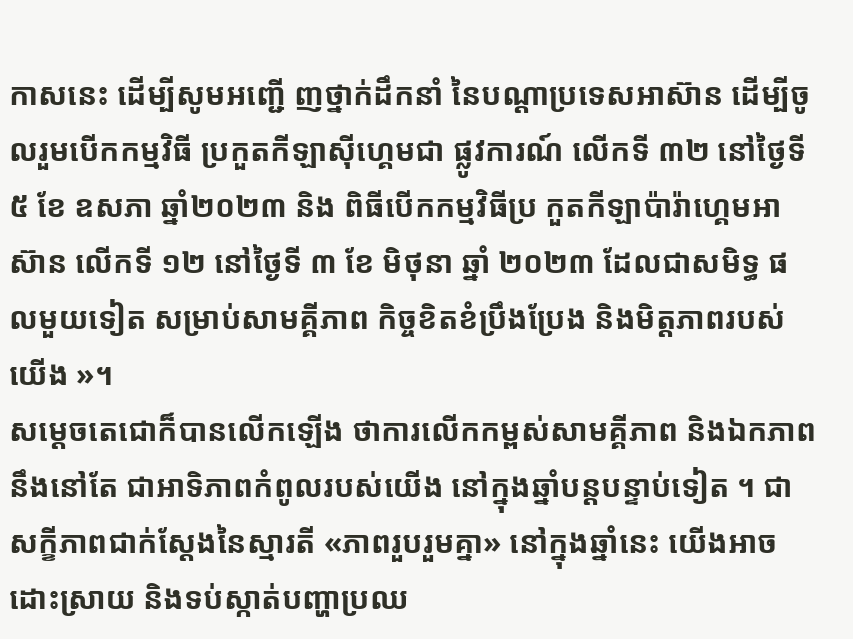កាសនេះ ដើម្បីសូមអញ្ជើ ញថ្នាក់ដឹកនាំ នៃបណ្តាប្រទេសអាស៊ាន ដើម្បីចូលរួមបើកកម្មវិធី ប្រកួតកីឡាស៊ីហ្គេមជា ផ្លូវការណ៍ លើកទី ៣២ នៅថ្ងៃទី ៥ ខែ ឧសភា ឆ្នាំ២០២៣ និង ពិធីបើកកម្មវិធីប្រ កួតកីឡាប៉ារ៉ាហ្គេមអាស៊ាន លើកទី ១២ នៅថ្ងៃទី ៣ ខែ មិថុនា ឆ្នាំ ២០២៣ ដែលជាសមិទ្ធ ផលមួយទៀត សម្រាប់សាមគ្គីភាព កិច្ចខិតខំប្រឹងប្រែង និងមិត្តភាពរបស់យើង »។
សម្តេចតេជោក៏បានលើកឡើង ថាការលើកកម្ពស់សាមគ្គីភាព និងឯកភាព នឹងនៅតែ ជាអាទិភាពកំពូលរបស់យើង នៅក្នុងឆ្នាំបន្តបន្ទាប់ទៀត ។ ជាសក្ខីភាពជាក់ស្តែងនៃស្មារតី «ភាពរួបរួមគ្នា» នៅក្នុងឆ្នាំនេះ យើងអាចដោះស្រាយ និងទប់ស្កាត់បញ្ហាប្រឈ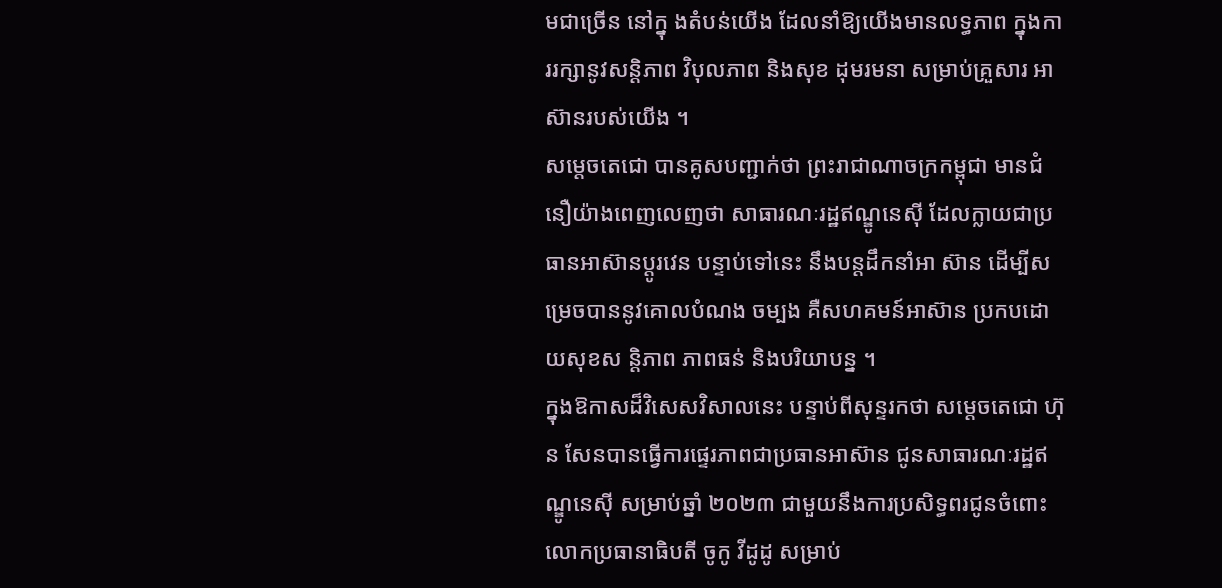មជាច្រើន នៅក្នុ ងតំបន់យើង ដែលនាំឱ្យយើងមានលទ្ធភាព ក្នុងការរក្សានូវសន្តិភាព វិបុលភាព និងសុខ ដុមរមនា សម្រាប់គ្រួសារ អាស៊ានរបស់យើង ។
សម្តេចតេជោ បានគូសបញ្ជាក់ថា ព្រះរាជាណាចក្រកម្ពុជា មានជំនឿយ៉ាងពេញលេញថា សាធារណៈរដ្ឋឥណ្ឌូនេស៊ី ដែលក្លាយជាប្រធានអាស៊ានប្តូរវេន បន្ទាប់ទៅនេះ នឹងបន្តដឹកនាំអា ស៊ាន ដើម្បីសម្រេចបាននូវគោលបំណង ចម្បង គឺសហគមន៍អាស៊ាន ប្រកបដោយសុខស ន្តិភាព ភាពធន់ និងបរិយាបន្ន ។
ក្នុងឱកាសដ៏វិសេសវិសាលនេះ បន្ទាប់ពីសុន្ទរកថា សម្ដេចតេជោ ហ៊ុន សែនបានធ្វើការផ្ទេរភាពជាប្រធានអាស៊ាន ជូនសាធារណៈរដ្ឋឥណ្ឌូនេស៊ី សម្រាប់ឆ្នាំ ២០២៣ ជាមួយនឹងការប្រសិទ្ធពរជូនចំពោះ លោកប្រធានាធិបតី ចូកូ វីដូដូ សម្រាប់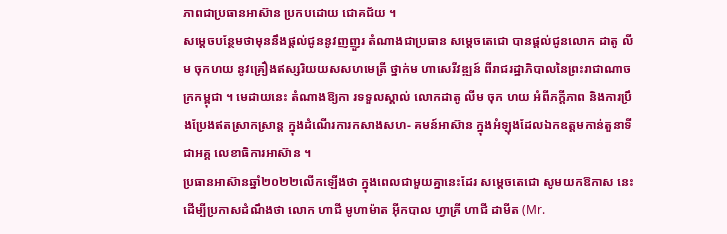ភាពជាប្រធានអាស៊ាន ប្រកបដោយ ជោគជ័យ ។
សម្តេចបន្ថែមថាមុននឹងផ្តល់ជូននូវញញួរ តំណាងជាប្រធាន សម្ដេចតេជោ បានផ្ដល់ជូនលោក ដាតូ លីម ចុកហយ នូវគ្រឿងឥស្សរិយយសសហមេត្រី ថ្នាក់ម ហាសេរីវឌ្ឍន៍ ពីរាជរដ្ឋាភិបាលនៃព្រះរាជាណាចក្រកម្ពុជា ។ មេដាយនេះ តំណាងឱ្យកា រទទួលស្គាល់ លោកដាតូ លីម ចុក ហយ អំពីភក្តីភាព និងការប្រឹងប្រែងឥតស្រាកស្រាន្ត ក្នុងដំណើរការកសាងសហ- គមន៍អាស៊ាន ក្នុងអំឡុងដែលឯកឧត្តមកាន់តួនាទីជាអគ្គ លេខាធិការអាស៊ាន ។
ប្រធានអាស៊ានឆ្នាំ២០២២លើកឡើងថា ក្នុងពេលជាមួយគ្នានេះដែរ សម្ដេចតេជោ សូមយកឱកាស នេះ ដើម្បីប្រកាសដំណឹងថា លោក ហាជី មូហាម៉ាត អ៊ីកបាល ហ្វាគ្រី ហាជី ដាមីត (Mr.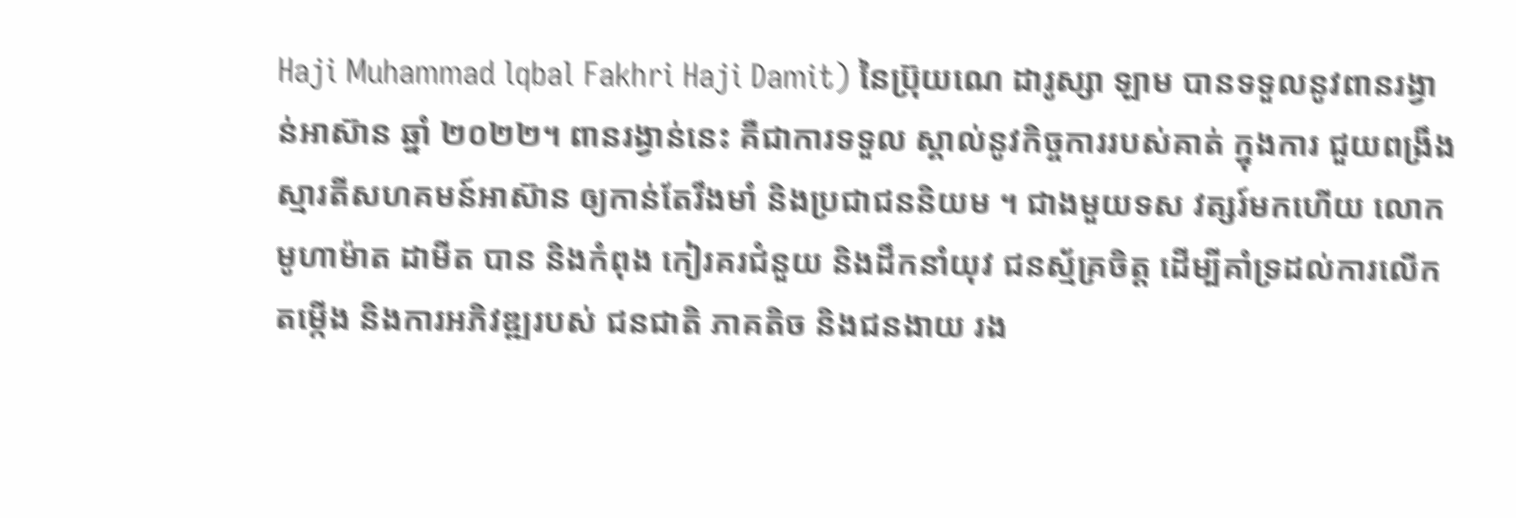Haji Muhammad lqbal Fakhri Haji Damit) នៃប៊្រុយណេ ដារូស្សា ឡាម បានទទួលនូវពានរង្វាន់អាស៊ាន ឆ្នាំ ២០២២។ ពានរង្វាន់នេះ គឺជាការទទួល ស្គាល់នូវកិច្ចការរបស់គាត់ ក្នុងការ ជួយពង្រឹងស្មារតីសហគមន៍អាស៊ាន ឲ្យកាន់តែរឹងមាំ និងប្រជាជននិយម ។ ជាងមួយទស វត្សរ៍មកហើយ លោក មូហាម៉ាត ដាមីត បាន និងកំពុង កៀរគរជំនួយ និងដឹកនាំយុវ ជនស្ម័គ្រចិត្ត ដើម្បីគាំទ្រដល់ការលើកតម្កើង និងការអភិវឌ្ឍរបស់ ជនជាតិ ភាគតិច និងជនងាយ រង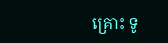គ្រោះ ទូ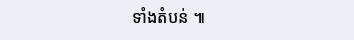ទាំងតំបន់ ៕